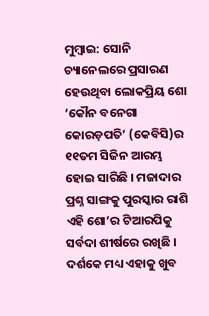ମୁମ୍ବାଇ: ସୋନି ଚ୍ୟାନେଲରେ ପ୍ରସାରଣ ହେଉଥିବା ଲୋକପ୍ରିୟ ଶୋ ‘କୌନ ବନେଗା କୋରଡ଼ପତି’ (କେବିସି)ର ୧୧ତମ ସିଜିନ ଆରମ୍ଭ ହୋଇ ସାରିଛି । ମଜାଦାର ପ୍ରଶ୍ନ ସାଙ୍ଗକୁ ପୁରସ୍କାର ରାଶି ଏହି ଶୋ’ର ଟିଆରପିକୁ ସର୍ବଦା ଶୀର୍ଷରେ ରଖିଛି । ଦର୍ଶକେ ମଧ୍ୟ ଏହାକୁ ଖୁବ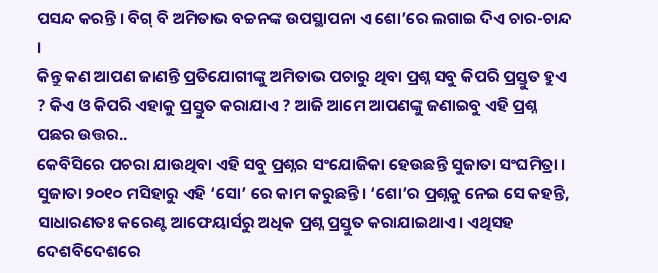ପସନ୍ଦ କରନ୍ତି । ବିଗ୍ ବି ଅମିତାଭ ବଚ୍ଚନଙ୍କ ଉପସ୍ଥାପନା ଏ ଶୋ’ରେ ଲଗାଇ ଦିଏ ଚାର-ଚାନ୍ଦ ।
କିନ୍ତୁ କଣ ଆପଣ ଜାଣନ୍ତି ପ୍ରତିଯୋଗୀଙ୍କୁ ଅମିତାଭ ପଚାରୁ ଥିବା ପ୍ରଶ୍ନ ସବୁ କିପରି ପ୍ରସ୍ତୁତ ହୁଏ ? କିଏ ଓ କିପରି ଏହାକୁ ପ୍ରସ୍ତୁତ କରାଯାଏ ? ଆଜି ଆମେ ଆପଣଙ୍କୁ ଜଣାଇବୁ ଏହି ପ୍ରଶ୍ନ ପଛର ଉତ୍ତର..
କେବିସିରେ ପଚରା ଯାଉଥିବା ଏହି ସବୁ ପ୍ରଶ୍ନର ସଂଯୋଜିକା ହେଉଛନ୍ତି ସୁଜାତା ସଂଘମିତ୍ରା । ସୁଜାତା ୨୦୧୦ ମସିହାରୁ ଏହି ‘ସୋ’ ରେ କାମ କରୁଛନ୍ତି। ‘ଶୋ’ର ପ୍ରଶ୍ନକୁ ନେଇ ସେ କହନ୍ତି, ସାଧାରଣତଃ କରେଣ୍ଟ ଆଫେୟାର୍ସରୁ ଅଧିକ ପ୍ରଶ୍ନ ପ୍ରସ୍ତୁତ କରାଯାଇଥାଏ। ଏଥିସହ ଦେଶବିଦେଶରେ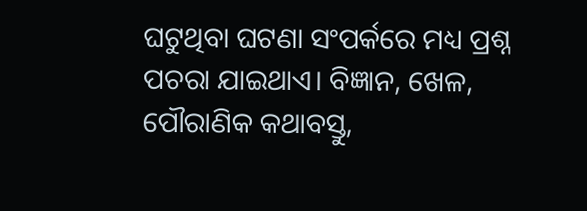ଘଟୁଥିବା ଘଟଣା ସଂପର୍କରେ ମଧ୍ୟ ପ୍ରଶ୍ନ ପଚରା ଯାଇଥାଏ। ବିଜ୍ଞାନ, ଖେଳ, ପୌରାଣିକ କଥାବସ୍ତୁ,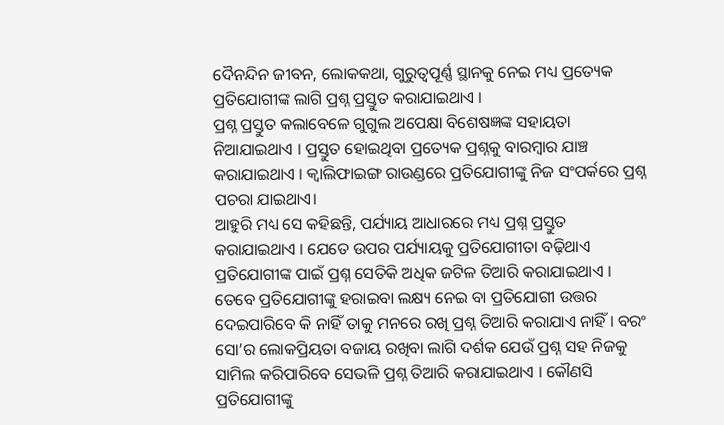ଦୈନନ୍ଦିନ ଜୀବନ, ଲୋକକଥା, ଗୁରୁତ୍ବପୂର୍ଣ୍ଣ ସ୍ଥାନକୁ ନେଇ ମଧ୍ୟ ପ୍ରତ୍ୟେକ ପ୍ରତିଯୋଗୀଙ୍କ ଲାଗି ପ୍ରଶ୍ନ ପ୍ରସ୍ତୁତ କରାଯାଇଥାଏ ।
ପ୍ରଶ୍ନ ପ୍ରସ୍ତୁତ କଲାବେଳେ ଗୁଗୁଲ ଅପେକ୍ଷା ବିଶେଷଜ୍ଞଙ୍କ ସହାୟତା ନିଆଯାଇଥାଏ । ପ୍ରସ୍ତୁତ ହୋଇଥିବା ପ୍ରତ୍ୟେକ ପ୍ରଶ୍ନକୁ ବାରମ୍ବାର ଯାଞ୍ଚ କରାଯାଇଥାଏ । କ୍ବାଲିଫାଇଙ୍ଗ ରାଉଣ୍ଡରେ ପ୍ରତିଯୋଗୀଙ୍କୁ ନିଜ ସଂପର୍କରେ ପ୍ରଶ୍ନ ପଚରା ଯାଇଥାଏ।
ଆହୁରି ମଧ୍ୟ ସେ କହିଛନ୍ତି, ପର୍ଯ୍ୟାୟ ଆଧାରରେ ମଧ୍ୟ ପ୍ରଶ୍ନ ପ୍ରସ୍ତୁତ କରାଯାଇଥାଏ । ଯେତେ ଉପର ପର୍ଯ୍ୟାୟକୁ ପ୍ରତିଯୋଗୀତା ବଢ଼ିଥାଏ ପ୍ରତିଯୋଗୀଙ୍କ ପାଇଁ ପ୍ରଶ୍ନ ସେତିକି ଅଧିକ ଜଟିଳ ତିଆରି କରାଯାଇଥାଏ ।
ତେବେ ପ୍ରତିଯୋଗୀଙ୍କୁ ହରାଇବା ଲକ୍ଷ୍ୟ ନେଇ ବା ପ୍ରତିଯୋଗୀ ଉତ୍ତର ଦେଇପାରିବେ କି ନାହିଁ ତାକୁ ମନରେ ରଖି ପ୍ରଶ୍ନ ତିଆରି କରାଯାଏ ନାହିଁ । ବରଂ ସୋ’ର ଲୋକପ୍ରିୟତା ବଜାୟ ରଖିବା ଲାଗି ଦର୍ଶକ ଯେଉଁ ପ୍ରଶ୍ନ ସହ ନିଜକୁ ସାମିଲ କରିପାରିବେ ସେଭଳି ପ୍ରଶ୍ନ ତିଆରି କରାଯାଇଥାଏ । କୌଣସି ପ୍ରତିଯୋଗୀଙ୍କୁ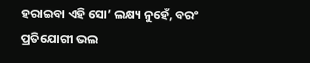ହରାଇବା ଏହି ସୋ’ ଲକ୍ଷ୍ୟ ନୁହେଁ, ବରଂ ପ୍ରତିଯୋଗୀ ଭଲ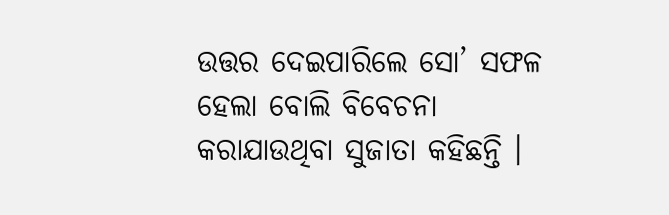ଉତ୍ତର ଦେଇପାରିଲେ ସୋ’ ସଫଳ ହେଲା ବୋଲି ବିବେଚନା କରାଯାଉଥିବା ସୁଜାତା କହିଛନ୍ତି ।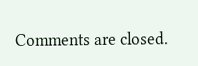Comments are closed.